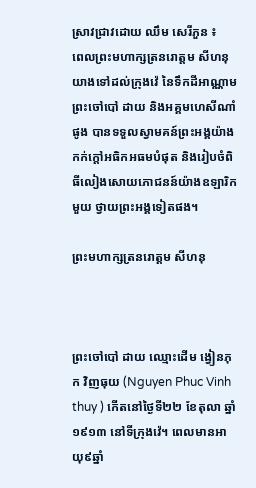ស្រាវជ្រាវដោយ ឈឹម សេរីភួន ៖
ពេលព្រះមហាក្សត្រនរោត្តម សីហនុ យាងទៅដល់ក្រុងវ៉េ នៃទឹកដីអាណ្ណាម ព្រះចៅបៅ ដាយ និងអគ្គមហេសីណាំផូង បានទទួលស្វាមគន៍ព្រះអង្គយ៉ាងកក់ក្តៅអធិកអធមបំផុត និងរៀបចំពិធីលៀងសោយភោជនន៍យ៉ាងឧឡារិកមួយ ថ្វាយព្រះអង្គទៀតផង។

ព្រះមហាក្សត្រនរោត្តម សីហនុ



ព្រះចៅបៅ ដាយ ឈ្មោះដើម ង្វៀនភុក វិញធុយ (Nguyen Phuc Vinh thuy ) កើតនៅថ្ងៃទី២២ ខែតុលា ឆ្នាំ១៩១៣ នៅទីក្រុងវ៉េ។ ពេលមានអាយុ៩ឆ្នាំ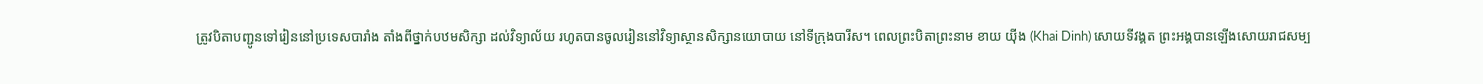ត្រូវបិតាបញ្ជូនទៅរៀននៅប្រទេសបារាំង តាំងពីថ្នាក់បឋមសិក្សា ដល់វិទ្យាល័យ រហូតបានចូលរៀននៅវិទ្យាស្ថានសិក្សានយោបាយ នៅទីក្រុងបារីស។ ពេលព្រះបិតាព្រះនាម ខាយ យ៉ីង (Khai Dinh) សោយទីវង្គត ព្រះអង្គបានឡើងសោយរាជសម្ប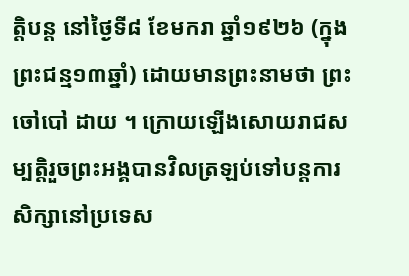ត្តិបន្ត នៅថ្ងៃទី៨ ខែមករា ឆ្នាំ១៩២៦ (ក្នុងព្រះជន្ម១៣ឆ្នាំ) ដោយមានព្រះនាមថា ព្រះចៅបៅ ដាយ ។ ក្រោយឡើងសោយរាជសម្បត្តិរួចព្រះអង្គបានវិលត្រឡប់ទៅបន្តការសិក្សានៅប្រទេស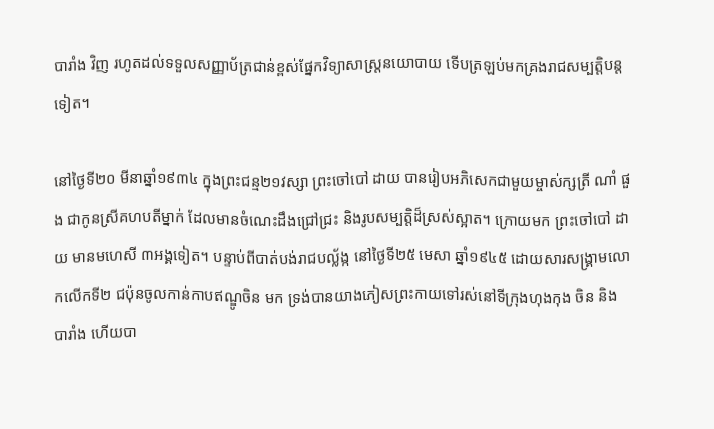បារាំង វិញ រហូតដល់ទទួលសញ្ញាប័ត្រជាន់ខ្ពស់ផ្នែកវិទ្យាសាស្ត្រនយោបាយ ទើបត្រឡប់មកគ្រងរាជសម្បត្តិបន្តទៀត។

នៅថ្ងៃទី២០ មីនាឆ្នាំ១៩៣៤ ក្នុងព្រះជន្ម២១វស្សា ព្រះចៅបៅ ដាយ បានរៀបអភិសេកជាមួយម្ចាស់ក្សត្រី ណាំ ផួង ជាកូនស្រីគហបតីម្នាក់ ដែលមានចំណេះដឹងជ្រៅជ្រះ និងរូបសម្បត្តិដ៏ស្រស់ស្អាត។ ក្រោយមក ព្រះចៅបៅ ដាយ មានមហេសី ៣អង្គទៀត។ បន្ទាប់ពីបាត់បង់រាជបល្ល័ង្ក នៅថ្ងៃទី២៥ មេសា ឆ្នាំ១៩៤៥ ដោយសារសង្គ្រាមលោកលើកទី២ ជប៉ុនចូលកាន់កាបឥណ្ឌូចិន មក ទ្រង់បានយាងភៀសព្រះកាយទៅរស់នៅទីក្រុងហុងកុង ចិន និង បារាំង ហើយបា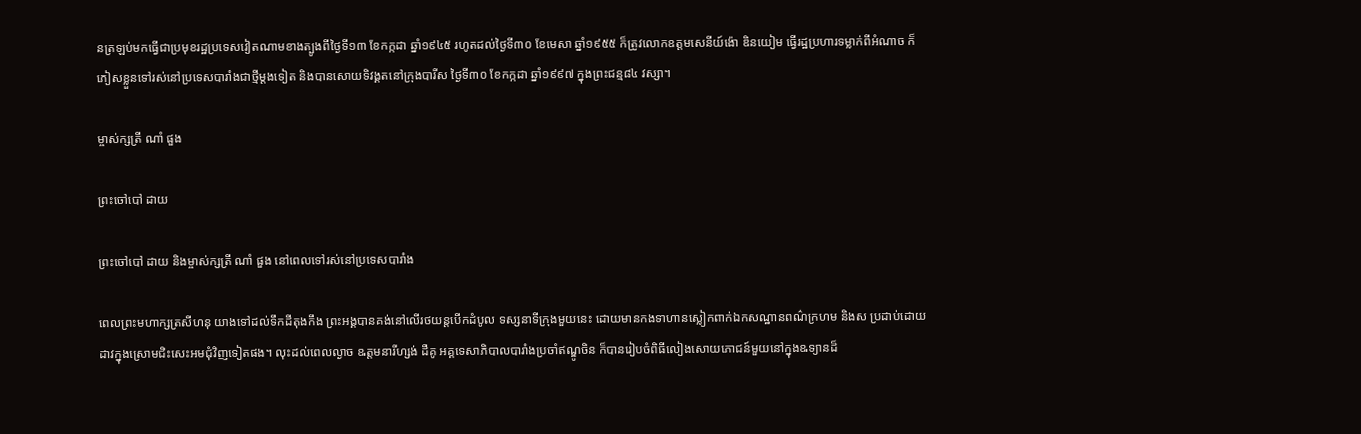នត្រឡប់មកធ្វើជាប្រមុខរដ្ឋប្រទេសវៀតណាមខាងត្បូងពីថ្ងៃទី១៣ ខែកក្កដា ឆ្នាំ១៩៤៥ រហូតដល់ថ្ងៃទី៣០ ខែមេសា ឆ្នាំ១៩៥៥ ក៏ត្រូវលោកឧត្តមសេនីយ៍ង៉ោ ឌិនយៀម ធ្វើរដ្ឋប្រហារទម្លាក់ពីអំណាច ក៏ភៀសខ្លួនទៅរស់នៅប្រទេសបារាំងជាថ្មីម្តងទៀត និងបានសោយទិវង្គតនៅក្រុងបារីស ថ្ងៃទី៣០ ខែកក្កដា ឆ្នាំ១៩៩៧ ក្នុងព្រះជន្ម៨៤ វស្សា។

ម្ចាស់ក្សត្រី ណាំ ផួង

ព្រះចៅបៅ ដាយ

ព្រះចៅបៅ ដាយ និងម្ចាស់ក្សត្រី ណាំ ផួង នៅពេលទៅរស់នៅប្រទេសបារាំង

ពេលព្រះមហាក្សត្រសីហនុ យាងទៅដល់ទឹកដីតុងកឹង ព្រះអង្គបានគង់នៅលើរថយន្តបើកដំបូល ទស្សនាទីក្រុងមួយនេះ ដោយមានកងទាហានស្លៀកពាក់ឯកសណ្ឋានពណ៌ក្រហម និងស ប្រដាប់ដោយដាវក្នុងស្រោមជិះសេះអមជុំវិញទៀតផង។ លុះដល់ពេលល្ងាច ឩត្តមនារីហ្សង់ ដឺគូ អគ្គទេសាភិបាលបារាំងប្រចាំឥណ្ឌូចិន ក៏បានរៀបចំពិធីលៀងសោយភោជន៍មួយនៅក្នុងឩទ្យានដ៏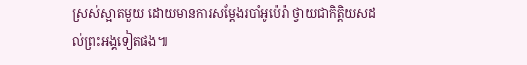ស្រស់ស្អាតមួយ ដោយមានការសម្តែងរបាំអូប៉េរ៉ា ថ្វាយជាកិតិ្តយសដល់ព្រះអង្គទៀតផង៕